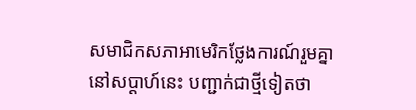សមាជិកសភាអាមេរិកថ្លែងការណ៍រួមគ្នា នៅសប្តាហ៍នេះ បញ្ជាក់ជាថ្មីទៀតថា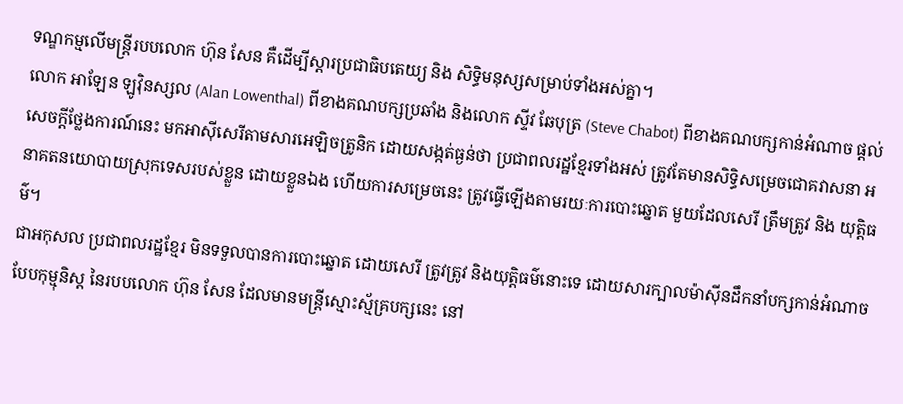ទណ្ឌកម្មលើមន្រ្តីរបបលោក ហ៊ុន សែន គឺដើម្បីស្តារប្រជាធិបតេយ្យ និង សិទ្ធិមនុស្សសម្រាប់ទាំងអស់គ្នា។
លោក អាឡែន ឡូវ៉ិនស្សល (Alan Lowenthal) ពីខាងគណបក្សប្រឆាំង និងលោក ស្ទីវ ឆែបុត្រ (Steve Chabot) ពីខាងគណបក្សកាន់អំណាច ផ្តល់សេចក្តីថ្លែងការណ៍នេះ មកអាស៊ីសេរីតាមសារអេឡិចត្រូនិក ដោយសង្កត់ធ្ងន់ថា ប្រជាពលរដ្ឋខ្មែរទាំងអស់ ត្រូវតែមានសិទ្ធិសម្រេចជោគវាសនា អនាគតនយោបាយស្រុកទេសរបស់ខ្លួន ដោយខ្លួនឯង ហើយការសម្រេចនេះ ត្រូវធ្វើឡើងតាមរយៈការបោះឆ្នោត មួយដែលសេរី ត្រឹមត្រូវ និង យុត្តិធម៌។
ជាអកុសល ប្រជាពលរដ្ឋខ្មែរ មិនទទួលបានការបោះឆ្នោត ដោយសេរី ត្រូវត្រូវ និងយុត្តិធម៌នោះទេ ដោយសារក្បាលម៉ាស៊ីនដឹកនាំបក្សកាន់អំណាចបែបកុម្មុនិស្ត នៃរបបលោក ហ៊ុន សែន ដែលមានមន្រ្តីស្មោះស្ម័គ្របក្សនេះ នៅ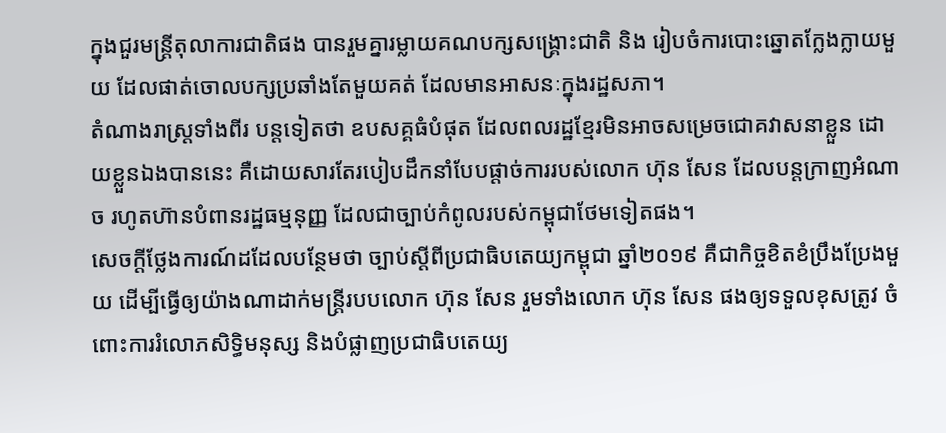ក្នុងជួរមន្រ្តីតុលាការជាតិផង បានរួមគ្នារម្លាយគណបក្សសង្គ្រោះជាតិ និង រៀបចំការបោះឆ្នោតក្លែងក្លាយមួយ ដែលផាត់ចោលបក្សប្រឆាំងតែមួយគត់ ដែលមានអាសនៈក្នុងរដ្ឋសភា។
តំណាងរាស្រ្តទាំងពីរ បន្តទៀតថា ឧបសគ្គធំបំផុត ដែលពលរដ្ឋខ្មែរមិនអាចសម្រេចជោគវាសនាខ្លួន ដោយខ្លួនឯងបាននេះ គឺដោយសារតែរបៀបដឹកនាំបែបផ្តាច់ការរបស់លោក ហ៊ុន សែន ដែលបន្តក្រាញអំណាច រហូតហ៊ានបំពានរដ្ឋធម្មនុញ្ញ ដែលជាច្បាប់កំពូលរបស់កម្ពុជាថែមទៀតផង។
សេចក្តីថ្លែងការណ៍ដដែលបន្ថែមថា ច្បាប់ស្តីពីប្រជាធិបតេយ្យកម្ពុជា ឆ្នាំ២០១៩ គឺជាកិច្ចខិតខំប្រឹងប្រែងមួយ ដើម្បីធ្វើឲ្យយ៉ាងណាដាក់មន្រ្តីរបបលោក ហ៊ុន សែន រួមទាំងលោក ហ៊ុន សែន ផងឲ្យទទួលខុសត្រូវ ចំពោះការរំលោភសិទ្ធិមនុស្ស និងបំផ្លាញប្រជាធិបតេយ្យ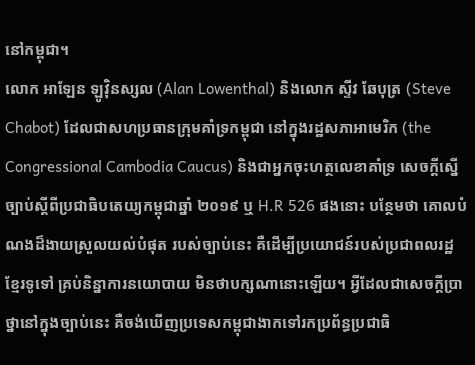នៅកម្ពុជា។
លោក អាឡែន ឡូវ៉ិនស្សល (Alan Lowenthal) និងលោក ស្ទីវ ឆែបុត្រ (Steve Chabot) ដែលជាសហប្រធានក្រុមគាំទ្រកម្ពុជា នៅក្នុងរដ្ឋសភាអាមេរិក (the Congressional Cambodia Caucus) និងជាអ្នកចុះហត្ថលេខាគាំទ្រ សេចក្តីស្នើច្បាប់ស្តីពីប្រជាធិបតេយ្យកម្ពុជាឆ្នាំ ២០១៩ ឬ H.R 526 ផងនោះ បន្ថែមថា គោលបំណងដ៏ងាយស្រួលយល់បំផុត របស់ច្បាប់នេះ គឺដើម្បីប្រយោជន៍របស់ប្រជាពលរដ្ឋខ្មែរទូទៅ គ្រប់និន្នាការនយោបាយ មិនថាបក្សណានោះឡើយ។ អ្វីដែលជាសេចក្តីប្រាថ្នានៅក្នុងច្បាប់នេះ គឺចង់ឃើញប្រទេសកម្ពុជាងាកទៅរកប្រព័ន្ធប្រជាធិ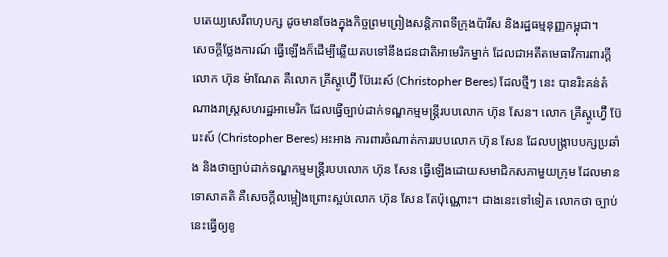បតេយ្យសេរីពហុបក្ស ដូចមានចែងក្នុងកិច្ចព្រមព្រៀងសន្តិភាពទីក្រុងប៉ារីស និងរដ្ឋធម្មនុញ្ញកម្ពុជា។
សេចក្តីថ្លែងការណ៍ ធ្វើឡើងក៏ដើម្បីឆ្លើយតបទៅនឹងជនជាតិអាមេរិកម្នាក់ ដែលជាអតីតមេធាវីការពារក្ដីលោក ហ៊ុន ម៉ាណែត គឺលោក គ្រីស្តូហ្វ៊ើ ប៊ែរេះស៍ (Christopher Beres) ដែលថ្មីៗ នេះ បានរិះគន់តំណាងរាស្ត្រសហរដ្ឋអាមេរិក ដែលធ្វើច្បាប់ដាក់ទណ្ឌកម្មមន្ត្រីរបបលោក ហ៊ុន សែន។ លោក គ្រីស្តូហ្វ៊ើ ប៊ែរេះស៍ (Christopher Beres) អះអាង ការពារចំណាត់ការរបបលោក ហ៊ុន សែន ដែលបង្ក្រាបបក្សប្រឆាំង និងថាច្បាប់ដាក់ទណ្ឌកម្មមន្ត្រីរបបលោក ហ៊ុន សែន ធ្វើឡើងដោយសមាជិកសភាមួយក្រុម ដែលមានទោសាគតិ គឺសេចក្ដីលម្អៀងព្រោះស្អប់លោក ហ៊ុន សែន តែប៉ុណ្ណោះ។ ជាងនេះទៅទៀត លោកថា ច្បាប់នេះធ្វើឲ្យខូ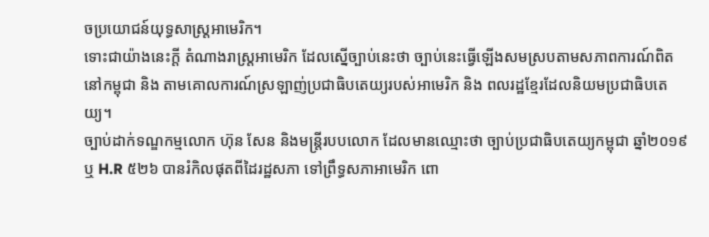ចប្រយោជន៍យុទ្ធសាស្ត្រអាមេរិក។
ទោះជាយ៉ាងនេះក្តី តំណាងរាស្ត្រអាមេរិក ដែលស្នើច្បាប់នេះថា ច្បាប់នេះធ្វើឡើងសមស្របតាមសភាពការណ៍ពិតនៅកម្ពុជា និង តាមគោលការណ៍ស្រឡាញ់ប្រជាធិបតេយ្យរបស់អាមេរិក និង ពលរដ្ឋខ្មែរដែលនិយមប្រជាធិបតេយ្យ។
ច្បាប់ដាក់ទណ្ឌកម្មលោក ហ៊ុន សែន និងមន្រ្តីរបបលោក ដែលមានឈ្មោះថា ច្បាប់ប្រជាធិបតេយ្យកម្ពុជា ឆ្នាំ២០១៩ ឬ H.R ៥២៦ បានរំកិលផុតពីដៃរដ្ឋសភា ទៅព្រឹទ្ធសភាអាមេរិក ពោ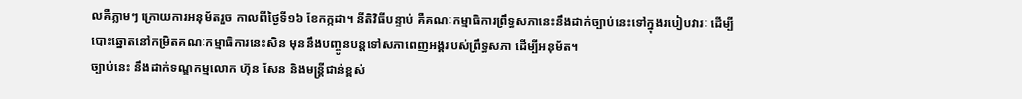លគឺភ្លាមៗ ក្រោយការអនុម័តរួច កាលពីថ្ងៃទី១៦ ខែកក្កដា។ នីតិវិធីបន្ទាប់ គឺគណៈកម្មាធិការព្រឹទ្ធសភានេះនឹងដាក់ច្បាប់នេះទៅក្នុងរបៀបវារៈ ដើម្បីបោះឆ្នោតនៅកម្រិតគណៈកម្មាធិការនេះសិន មុននឹងបញ្ចូនបន្តទៅសភាពេញអង្គរបស់ព្រឹទ្ធសភា ដើម្បីអនុម័ត។
ច្បាប់នេះ នឹងដាក់ទណ្ឌកម្មលោក ហ៊ុន សែន និងមន្រ្តីជាន់ខ្ពស់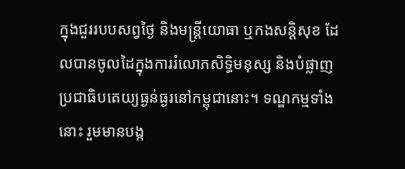ក្នុងជួររបបសព្វថ្ងៃ និងមន្រ្តីយោធា ឬកងសន្តិសុខ ដែលបានចូលដៃក្នុងការរំលោភសិទ្ធិមនុស្ស និងបំផ្លាញប្រជាធិបតេយ្យធ្ងន់ធ្ងរនៅកម្ពុជានោះ។ ទណ្ឌកម្មទាំងនោះ រួមមានបង្ក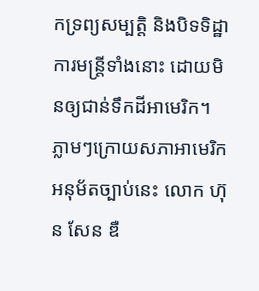កទ្រព្យសម្បត្តិ និងបិទទិដ្ឋាការមន្រ្តីទាំងនោះ ដោយមិនឲ្យជាន់ទឹកដីអាមេរិក។
ភ្លាមៗក្រោយសភាអាមេរិកអនុម័តច្បាប់នេះ លោក ហ៊ុន សែន ឌឺ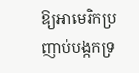ឱ្យអាមេរិកប្រញាប់បង្កកទ្រ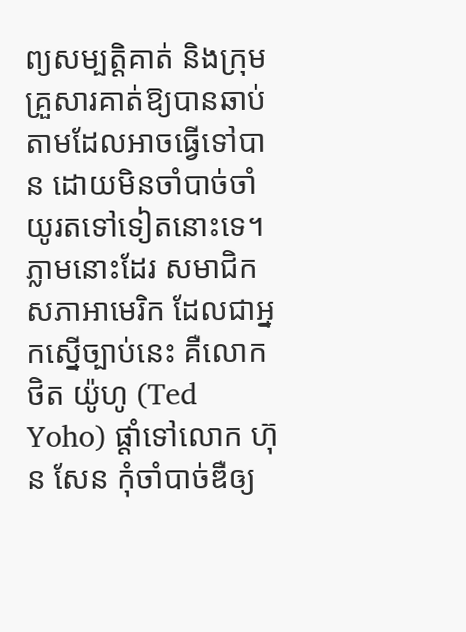ព្យសម្បត្តិគាត់ និងក្រុមគ្រួសារគាត់ឱ្យបានឆាប់ តាមដែលអាចធ្វើទៅបាន ដោយមិនចាំបាច់ចាំយូរតទៅទៀតនោះទេ។ ភ្លាមនោះដែរ សមាជិកសភាអាមេរិក ដែលជាអ្នកស្នើច្បាប់នេះ គឺលោក ថិត យ៉ូហូ (Ted Yoho) ផ្តាំទៅលោក ហ៊ុន សែន កុំចាំបាច់ឌឺឲ្យ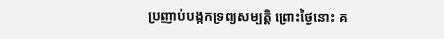ប្រញាប់បង្កកទ្រព្យសម្បត្តិ ព្រោះថ្ងៃនោះ គ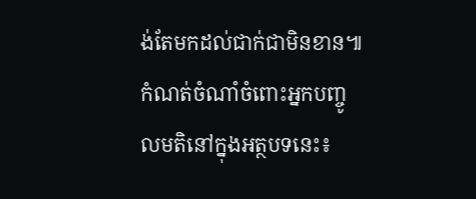ង់តែមកដល់ជាក់ជាមិនខាន៕
កំណត់ចំណាំចំពោះអ្នកបញ្ចូលមតិនៅក្នុងអត្ថបទនេះ៖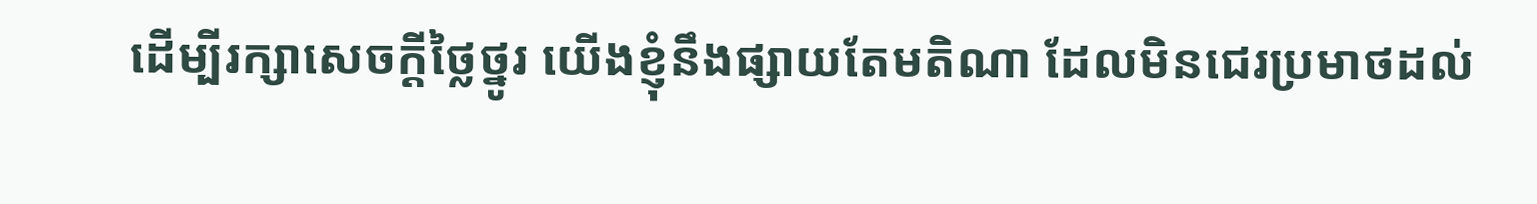ដើម្បីរក្សាសេចក្ដីថ្លៃថ្នូរ យើងខ្ញុំនឹងផ្សាយតែមតិណា ដែលមិនជេរប្រមាថដល់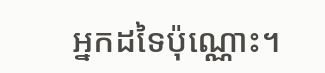អ្នកដទៃប៉ុណ្ណោះ។